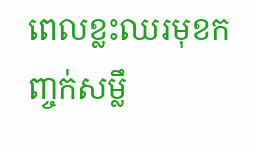ពេលខ្លះឈរមុខកញ្ចក់សម្លឹ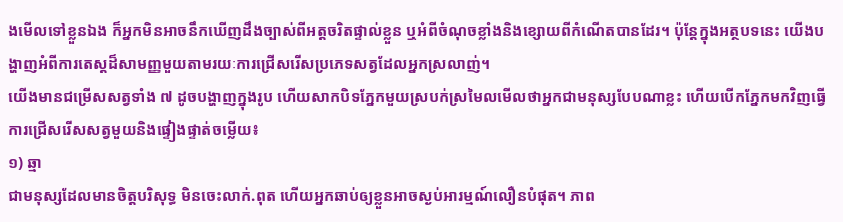ងមើលទៅខ្លួនឯង ក៏អ្នកមិនអាចនឹកឃើញដឹងច្បាស់ពីអត្តចរិតផ្ទាល់ខ្លួន ឬអំពីចំណុចខ្លាំងនិងខ្សោយពីកំណើតបានដែរ។ ប៉ុន្តែក្នុងអត្ថបទនេះ យើងបង្ហាញអំពីការតេស្តដ៏សាមញ្ញមួយតាមរយៈការជ្រើសរើសប្រភេទសត្វដែលអ្នកស្រលាញ់។
យើងមានជម្រើសសត្វទាំង ៧ ដូចបង្ហាញក្នុងរូប ហើយសាកបិទភ្នែកមួយស្របក់ស្រមៃលមើលថាអ្នកជាមនុស្សបែបណាខ្លះ ហើយបើកភ្នែកមកវិញធ្វើការជ្រើសរើសសត្វមួយនិងផ្ទៀងផ្ទាត់ចម្លើយ៖
១) ឆ្មា
ជាមនុស្សដែលមានចិត្តបរិសុទ្ធ មិនចេះលាក់.ពុត ហើយអ្នកឆាប់ឲ្យខ្លួនអាចស្ងប់អារម្មណ៍លឿនបំផុត។ ភាព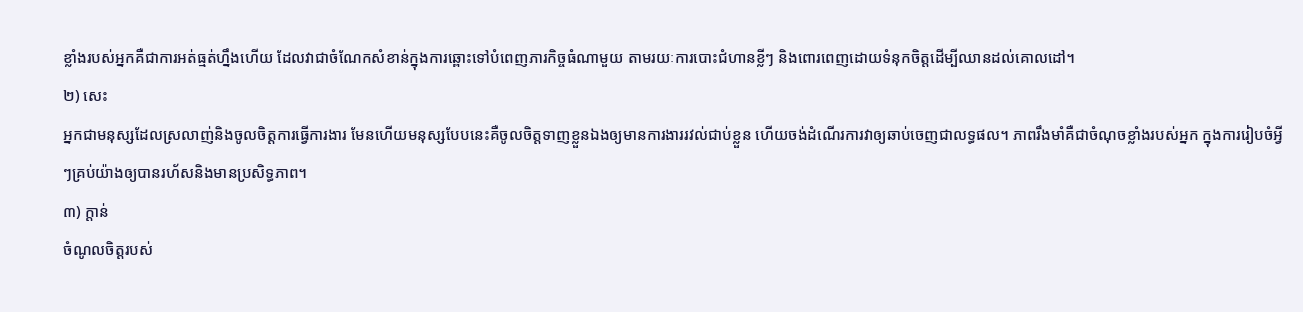ខ្លាំងរបស់អ្នកគឺជាការអត់ធ្មត់ហ្នឹងហើយ ដែលវាជាចំណែកសំខាន់ក្នុងការឆ្ពោះទៅបំពេញភារកិច្ចធំណាមួយ តាមរយៈការបោះជំហានខ្លីៗ និងពោរពេញដោយទំនុកចិត្តដើម្បីឈានដល់គោលដៅ។
២) សេះ
អ្នកជាមនុស្សដែលស្រលាញ់និងចូលចិត្តការធ្វើការងារ មែនហើយមនុស្សបែបនេះគឺចូលចិត្តទាញខ្លួនឯងឲ្យមានការងាររវល់ជាប់ខ្លួន ហើយចង់ដំណើរការវាឲ្យឆាប់ចេញជាលទ្ធផល។ ភាពរឹងមាំគឺជាចំណុចខ្លាំងរបស់អ្នក ក្នុងការរៀបចំអ្វីៗគ្រប់យ៉ាងឲ្យបានរហ័សនិងមានប្រសិទ្ធភាព។
៣) ក្តាន់
ចំណូលចិត្តរបស់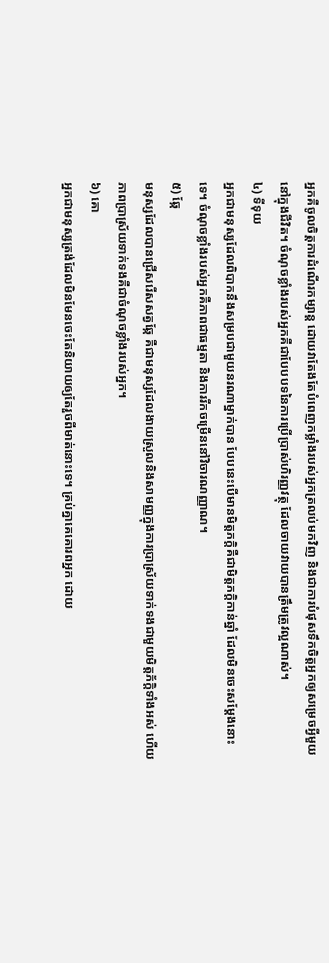អ្នកគឺចូលចិត្តការដំណើរកម្សាន្ត ដោយវាតែងតែបំពេញកម្លាំងរបស់អ្នកត្រលប់មកវិញ និងជាការបំផុសទឹកចិត្តអ្នកឲ្យសម្រេចអ្វីមួយនៅក្នុងជីវិត។ ចំណុចខ្លាំងរបស់អ្នកគឺជាបែបបទនៃការប្រើប្រាស់ហិរញ្ញវត្ថុ ដែលចាយវាយបានត្រឹមត្រូវល្អណាស់។
៤) ទីទុយ
អ្នកជាមនុស្សដែលពិបាកនឹងសម្របជាមួយនរណាម្នាក់បាន បែបនេះបើមានមិត្តភក្តិគឺជាមិត្តភក្តិកាន់ឆ្នាំ ដែលមិនចេះសម្តែងនោះទេ។ ចំណុចខ្លាំងរបស់អ្នកគឺភាពជាធម្មតា និងការរីកចម្រើននៅវិចារណញ្ញាណ។
៥) ឆ្កែ
មនុស្សដែលបានជ្រើសរើសសត្វឆ្កែ គឺជាមនុស្សដែលងាយស្រួលនិងសាមញ្ញក្នុងការប្រាស្រ័យទាក់ទងជាមួយមិត្តភ័ក្ដិទាំងអស់ ហើយភាពប្រាស្រ័យទាក់ទងគឺជាចំណុចខ្លាំងរបស់អ្នក។
៦) គោ
អ្នកជាមនុស្សត្រង់ដែលមិនមែនចេះតែនិយាយឲ្យតែរួចពីមាត់នោះទេ។ គ្រប់គ្នាគេគោរពអ្នក ដោយ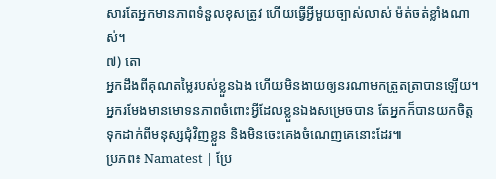សារតែអ្នកមានភាពទំនួលខុសត្រូវ ហើយធ្វើអ្វីមួយច្បាស់លាស់ ម៉ត់ចត់ខ្លាំងណាស់។
៧) តោ
អ្នកដឹងពីគុណតម្លៃរបស់ខ្លួនឯង ហើយមិនងាយឲ្យនរណាមកត្រួតត្រាបានឡើយ។ អ្នករមែងមានមោទនភាពចំពោះអ្វីដែលខ្លួនឯងសម្រេចបាន តែអ្នកក៏បានយកចិត្តទុកដាក់ពីមនុស្សជុំវិញខ្លួន និងមិនចេះគេងចំណេញគេនោះដែរ៕
ប្រភព៖ Namatest | ប្រែ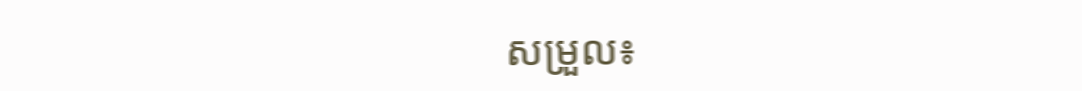សម្រួល៖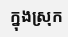ក្នុងស្រុក